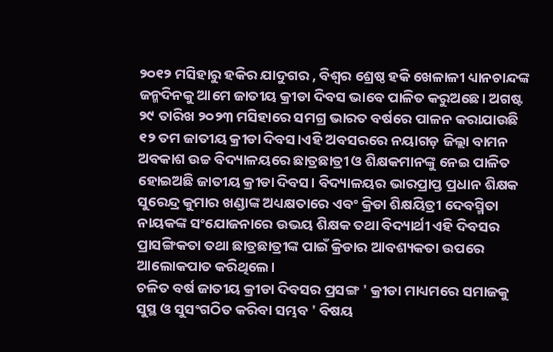୨୦୧୨ ମସିହାରୁ ହକିର ଯାଦୁଗର , ବିଶ୍ୱର ଶ୍ରେଷ୍ଠ ହକି ଖେଳାଳୀ ଧ୍ୟାନଚାନ୍ଦଙ୍କ ଜନ୍ମଦିନକୁ ଆମେ ଜାତୀୟ କ୍ରୀଡା ଦିବସ ଭାବେ ପାଳିତ କରୁଅଛେ। ଅଗଷ୍ଟ ୨୯ ତାରିଖ ୨୦୨୩ ମସିହାରେ ସମଗ୍ର ଭାରତ ବର୍ଷରେ ପାଳନ କରାଯାଉଛି ୧୨ ତମ ଜାତୀୟ କ୍ରୀଡା ଦିବସ।ଏହି ଅବସରରେ ନୟାଗଡ଼ ଜିଲ୍ଲା ବାମନ ଅବକାଶ ଉଚ୍ଚ ବିଦ୍ୟାଳୟରେ ଛାତ୍ରଛାତ୍ରୀ ଓ ଶିକ୍ଷକମାନଙ୍କୁ ନେଇ ପାଳିତ ହୋଇଅଛି ଜାତୀୟ କ୍ରୀଡା ଦିବସ। ବିଦ୍ୟାଳୟର ଭାରପ୍ରାପ୍ତ ପ୍ରଧାନ ଶିକ୍ଷକ ସୁରେନ୍ଦ୍ର କୁମାର ଖଣ୍ଡାଙ୍କ ଅଧ୍ୟକ୍ଷତାରେ ଏବଂ କ୍ରିଡା ଶିକ୍ଷୟିତ୍ରୀ ଦେବସ୍ମିତା ନାୟକଙ୍କ ସଂଯୋଜନାରେ ଉଭୟ ଶିକ୍ଷକ ତଥା ବିଦ୍ୟାର୍ଥୀ ଏହି ଦିବସର ପ୍ରାସଙ୍ଗିକତା ତଥା ଛାତ୍ରଛାତ୍ରୀଙ୍କ ପାଇଁ କ୍ରିଡାର ଆବଶ୍ୟକତା ଉପରେ ଆଲୋକପାତ କରିଥିଲେ।
ଚଳିତ ବର୍ଷ ଜାତୀୟ କ୍ରୀଡା ଦିବସର ପ୍ରସଙ୍ଗ ' କ୍ରୀଡା ମାଧ୍ୟମରେ ସମାଜକୁ ସୁସ୍ଥ ଓ ସୁସଂଗଠିତ କରିବା ସମ୍ଭବ ' ବିଷୟ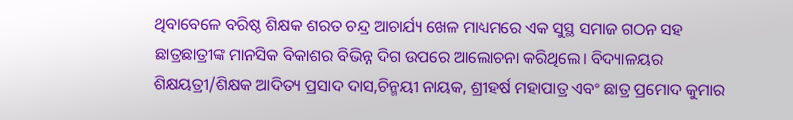ଥିବାବେଳେ ବରିଷ୍ଠ ଶିକ୍ଷକ ଶରତ ଚନ୍ଦ୍ର ଆଚାର୍ଯ୍ୟ ଖେଳ ମାଧ୍ୟମରେ ଏକ ସୁସ୍ଥ ସମାଜ ଗଠନ ସହ ଛାତ୍ରଛାତ୍ରୀଙ୍କ ମାନସିକ ବିକାଶର ବିଭିନ୍ନ ଦିଗ ଉପରେ ଆଲୋଚନା କରିଥିଲେ। ବିଦ୍ୟାଳୟର ଶିକ୍ଷୟତ୍ରୀ/ଶିକ୍ଷକ ଆଦିତ୍ୟ ପ୍ରସାଦ ଦାସ,ଚିନ୍ମୟୀ ନାୟକ, ଶ୍ରୀହର୍ଷ ମହାପାତ୍ର ଏବଂ ଛାତ୍ର ପ୍ରମୋଦ କୁମାର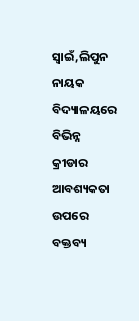ସ୍ୱାଇଁ,ଲିପୁନ ନାୟକ ବିଦ୍ୟାଳୟରେ ବିଭିନ୍ନ କ୍ରୀଡାର ଆବଶ୍ୟକତା ଉପରେ ବକ୍ତବ୍ୟ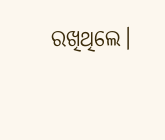ରଖିଥିଲେ।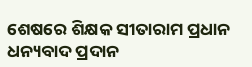ଶେଷରେ ଶିକ୍ଷକ ସୀତାରାମ ପ୍ରଧାନ ଧନ୍ୟବାଦ ପ୍ରଦାନ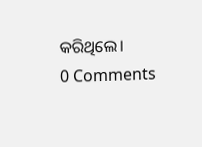କରିଥିଲେ।
0 Comments